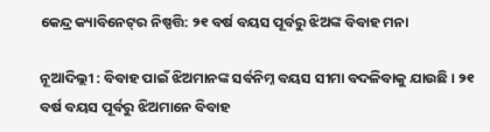କେନ୍ଦ୍ର କ୍ୟାବିନେଟ୍‌ର ନିଷ୍ପତ୍ତି: ୨୧ ବର୍ଷ ବୟସ ପୂର୍ବରୁ ଝିଅଙ୍କ ବିବାହ ମନା

ନୂଆଦିଲ୍ଲୀ : ବିବାହ ପାଇଁ ଝିଅମାନଙ୍କ ସର୍ବନିମ୍ନ ବୟସ ସୀମା ବଦଳିବାକୁ ଯାଉଛି । ୨୧ ବର୍ଷ ବୟସ ପୂର୍ବରୁ ଝିଅମାନେ ବିବାହ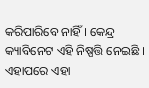କରିପାରିବେ ନାହିଁ । କେନ୍ଦ୍ର କ୍ୟାବିନେଟ ଏହି ନିଷ୍ପତ୍ତି ନେଇଛି । ଏହାପରେ ଏହା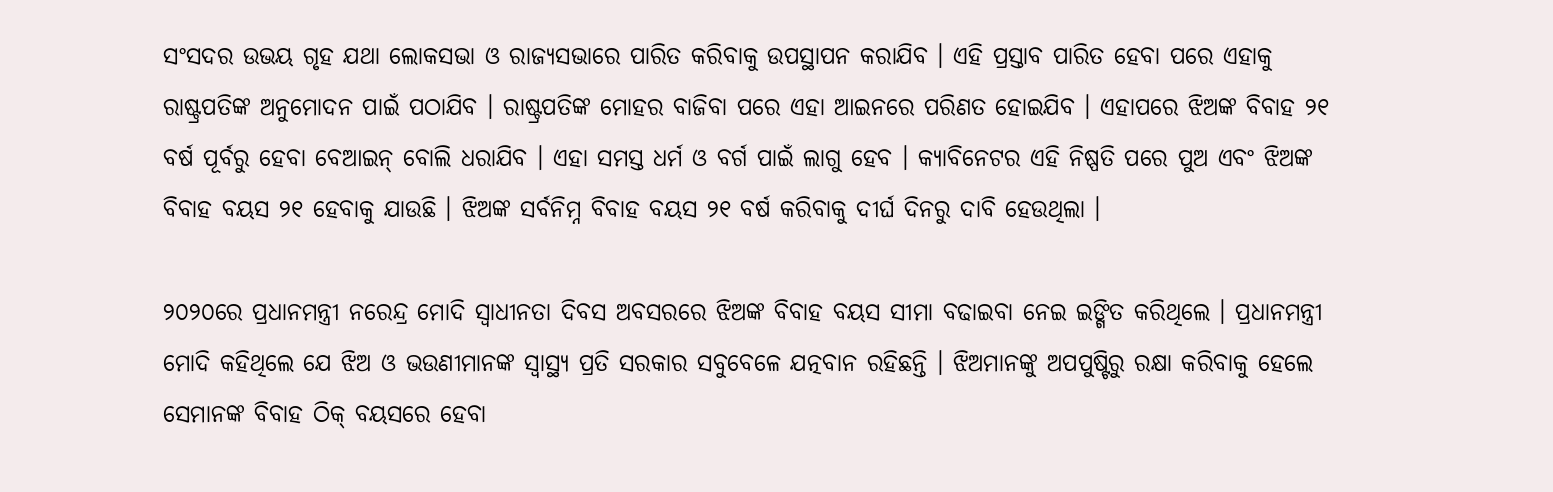ସଂସଦର ଉଭୟ ଗୃହ ଯଥା ଲୋକସଭା ଓ ରାଜ୍ୟସଭାରେ ପାରିତ କରିବାକୁ ଉପସ୍ଥାପନ କରାଯିବ । ଏହି ପ୍ରସ୍ତାବ ପାରିତ ହେବା ପରେ ଏହାକୁ ରାଷ୍ଟ୍ରପତିଙ୍କ ଅନୁମୋଦନ ପାଇଁ ପଠାଯିବ । ରାଷ୍ଟ୍ରପତିଙ୍କ ମୋହର ବାଜିବା ପରେ ଏହା ଆଇନରେ ପରିଣତ ହୋଇଯିବ । ଏହାପରେ ଝିଅଙ୍କ ବିବାହ ୨୧ ବର୍ଷ ପୂର୍ବରୁ ହେବା ବେଆଇନ୍‌ ବୋଲି ଧରାଯିବ । ଏହା ସମସ୍ତ ଧର୍ମ ଓ ବର୍ଗ ପାଇଁ ଲାଗୁ ହେବ । କ୍ୟାବିନେଟର ଏହି ନିଷ୍ପତି ପରେ ପୁଅ ଏବଂ ଝିଅଙ୍କ ବିବାହ ବୟସ ୨୧ ହେବାକୁ ଯାଉଛି । ଝିଅଙ୍କ ସର୍ବନିମ୍ନ ବିବାହ ବୟସ ୨୧ ବର୍ଷ କରିବାକୁ ଦୀର୍ଘ ଦିନରୁ ଦାବି ହେଉଥିଲା ।

୨୦୨୦ରେ ପ୍ରଧାନମନ୍ତ୍ରୀ ନରେନ୍ଦ୍ର ମୋଦି ସ୍ୱାଧୀନତା ଦିବସ ଅବସରରେ ଝିଅଙ୍କ ବିବାହ ବୟସ ସୀମା ବଢାଇବା ନେଇ ଇଙ୍ଗିତ କରିଥିଲେ । ପ୍ରଧାନମନ୍ତ୍ରୀ ମୋଦି କହିଥିଲେ ଯେ ଝିଅ ଓ ଭଉଣୀମାନଙ୍କ ସ୍ୱାସ୍ଥ୍ୟ ପ୍ରତି ସରକାର ସବୁବେଳେ ଯତ୍ନବାନ ରହିଛନ୍ତି । ଝିଅମାନଙ୍କୁ ଅପପୁଷ୍ଟିରୁ ରକ୍ଷା କରିବାକୁ ହେଲେ ସେମାନଙ୍କ ବିବାହ ଠିକ୍‌ ବୟସରେ ହେବା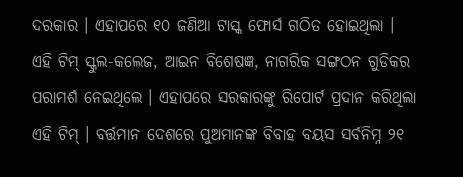ଦରକାର । ଏହାପରେ ୧୦ ଜଣିଆ ଟାସ୍କ ଫୋର୍ସ ଗଠିତ ହୋଇଥିଲା । ଏହି ଟିମ୍‌ ସ୍କୁଲ-କଲେଜ, ଆଇନ ବିଶେଷଜ୍ଞ, ନାଗରିକ ସଙ୍ଗଠନ ଗୁଡିକର ପରାମର୍ଶ ନେଇଥିଲେ । ଏହାପରେ ସରକାରଙ୍କୁ ରିପୋର୍ଟ ପ୍ରଦାନ କରିଥିଲା ଏହି ଟିମ୍‌ । ବର୍ତ୍ତମାନ ଦେଶରେ ପୁଅମାନଙ୍କ ବିବାହ ବୟସ ସର୍ବନିମ୍ନ ୨୧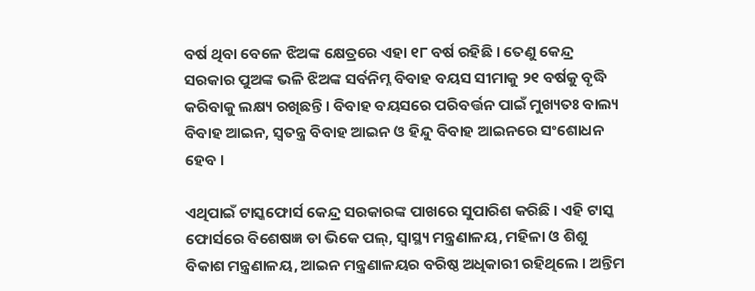ବର୍ଷ ଥିବା ବେଳେ ଝିଅଙ୍କ କ୍ଷେତ୍ରରେ ଏହା ୧୮ ବର୍ଷ ରହିଛି । ତେଣୁ କେନ୍ଦ୍ର ସରକାର ପୁଅଙ୍କ ଭଳି ଝିଅଙ୍କ ସର୍ବନିମ୍ନ ବିବାହ ବୟସ ସୀମାକୁ ୨୧ ବର୍ଷକୁ ବୃଦ୍ଧି କରିବାକୁ ଲକ୍ଷ୍ୟ ରଖିଛନ୍ତି । ବିବାହ ବୟସରେ ପରିବର୍ତ୍ତନ ପାଇଁ ମୁଖ୍ୟତଃ ବାଲ୍ୟ ବିବାହ ଆଇନ, ସ୍ୱତନ୍ତ୍ର ବିବାହ ଆଇନ ଓ ହିନ୍ଦୁ ବିବାହ ଆଇନରେ ସଂଶୋଧନ ହେବ ।

ଏଥିପାଇଁ ଟାସ୍କଫୋର୍ସ କେନ୍ଦ୍ର ସରକାରଙ୍କ ପାଖରେ ସୁପାରିଶ କରିଛି । ଏହି ଟାସ୍କ ଫୋର୍ସରେ ବିଶେଷଜ୍ଞ ଡା ଭିକେ ପଲ୍‌, ସ୍ୱାସ୍ଥ୍ୟ ମନ୍ତ୍ରଣାଳୟ, ମହିଳା ଓ ଶିଶୁ ବିକାଶ ମନ୍ତ୍ରଣାଳୟ, ଆଇନ ମନ୍ତ୍ରଣାଳୟର ବରିଷ୍ଠ ଅଧିକାରୀ ରହିଥିଲେ । ଅନ୍ତିମ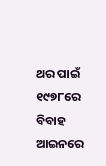ଥର ପାଇଁ ୧୯୭୮ରେ ବିବାହ ଆଇନରେ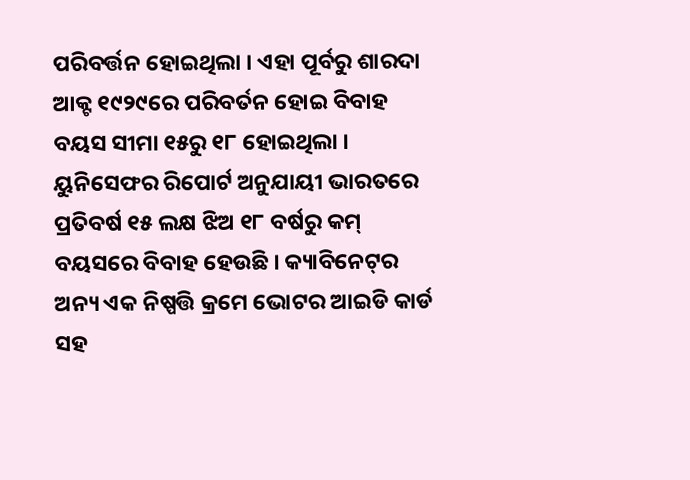ପରିବର୍ତ୍ତନ ହୋଇଥିଲା । ଏହା ପୂର୍ବରୁ ଶାରଦା ଆକ୍ଟ ୧୯୨୯ରେ ପରିବର୍ତନ ହୋଇ ବିବାହ ବୟସ ସୀମା ୧୫ରୁ ୧୮ ହୋଇଥିଲା । ୟୁନିସେଫର ରିପୋର୍ଟ ଅନୁଯାୟୀ ଭାରତରେ ପ୍ରତିବର୍ଷ ୧୫ ଲକ୍ଷ ଝିଅ ୧୮ ବର୍ଷରୁ କମ୍‌ ବୟସରେ ବିବାହ ହେଉଛି । କ୍ୟାବିନେଟ୍‌ର ଅନ୍ୟ ଏକ ନିଷ୍ପତ୍ତି କ୍ରମେ ଭୋଟର ଆଇଡି କାର୍ଡ ସହ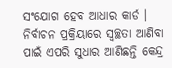ସଂଯୋଗ ହେବ ଆଧାର କାର୍ଡ । ନିର୍ବାଚନ ପ୍ରକ୍ରିୟାରେ ସ୍ୱଚ୍ଛତା ଆଣିବା ପାଇଁ ଏପରି ସୁଧାର ଆଣିଛନ୍ତି କେନ୍ଦ୍ର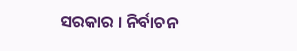ସରକାର । ନିର୍ବାଚନ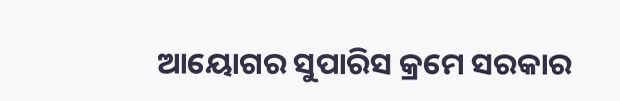ଆୟୋଗର ସୁପାରିସ କ୍ରମେ ସରକାର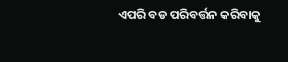ଏପରି ବଡ ପରିବର୍ତ୍ତନ କରିବାକୁ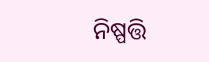ନିଷ୍ପତ୍ତି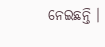ନେଇଛନ୍ତି ।